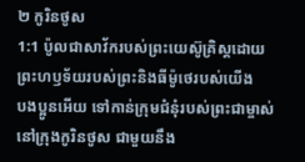២ កូរិនថូស
1:1 ប៉ូលជាសាវ័ករបស់ព្រះយេស៊ូគ្រិស្ដដោយព្រះហឫទ័យរបស់ព្រះនិងធីម៉ូថេរបស់យើង
បងប្អូនអើយ ទៅកាន់ក្រុមជំនុំរបស់ព្រះជាម្ចាស់នៅក្រុងកូរិនថូស ជាមួយនឹង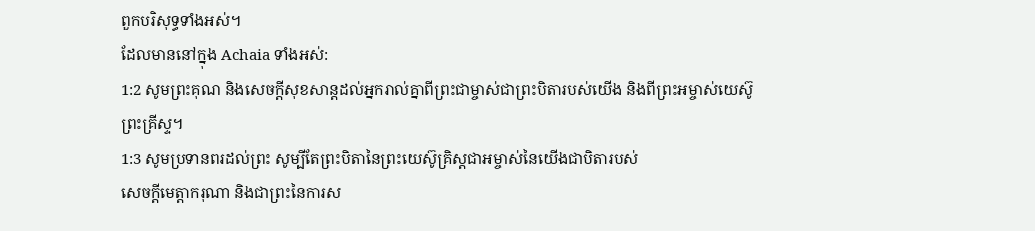ពួកបរិសុទ្ធទាំងអស់។
ដែលមាននៅក្នុង Achaia ទាំងអស់:
1:2 សូមព្រះគុណ និងសេចក្ដីសុខសាន្តដល់អ្នករាល់គ្នាពីព្រះជាម្ចាស់ជាព្រះបិតារបស់យើង និងពីព្រះអម្ចាស់យេស៊ូ
ព្រះគ្រីស្ទ។
1:3 សូមប្រទានពរដល់ព្រះ សូម្បីតែព្រះបិតានៃព្រះយេស៊ូគ្រិស្ដជាអម្ចាស់នៃយើងជាបិតារបស់
សេចក្ដីមេត្ដាករុណា និងជាព្រះនៃការស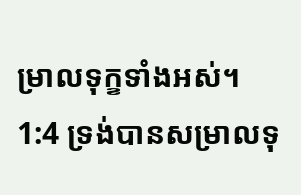ម្រាលទុក្ខទាំងអស់។
1:4 ទ្រង់បានសម្រាលទុ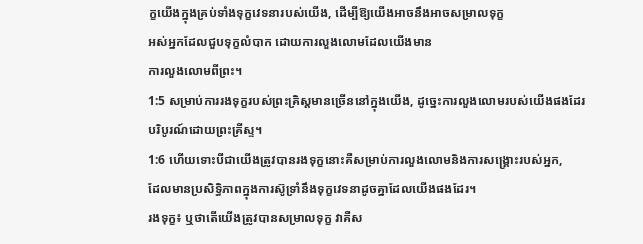ក្ខយើងក្នុងគ្រប់ទាំងទុក្ខវេទនារបស់យើង, ដើម្បីឱ្យយើងអាចនឹងអាចសម្រាលទុក្ខ
អស់អ្នកដែលជួបទុក្ខលំបាក ដោយការលួងលោមដែលយើងមាន
ការលួងលោមពីព្រះ។
1:5 សម្រាប់ការរងទុក្ខរបស់ព្រះគ្រិស្ដមានច្រើននៅក្នុងយើង, ដូច្នេះការលួងលោមរបស់យើងផងដែរ
បរិបូរណ៍ដោយព្រះគ្រីស្ទ។
1:6 ហើយទោះបីជាយើងត្រូវបានរងទុក្ខនោះគឺសម្រាប់ការលួងលោមនិងការសង្គ្រោះរបស់អ្នក,
ដែលមានប្រសិទ្ធិភាពក្នុងការស៊ូទ្រាំនឹងទុក្ខវេទនាដូចគ្នាដែលយើងផងដែរ។
រងទុក្ខ៖ ឬថាតើយើងត្រូវបានសម្រាលទុក្ខ វាគឺស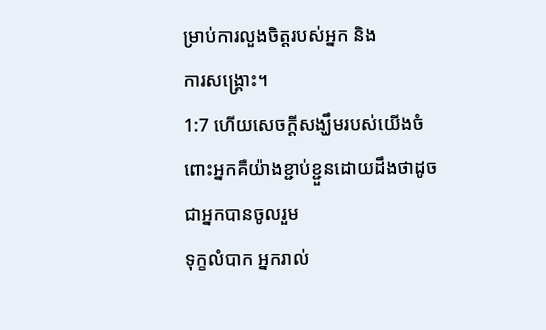ម្រាប់ការលួងចិត្តរបស់អ្នក និង
ការសង្គ្រោះ។
1:7 ហើយសេចក្ដីសង្ឃឹមរបស់យើងចំពោះអ្នកគឺយ៉ាងខ្ជាប់ខ្ជួនដោយដឹងថាដូចជាអ្នកបានចូលរួម
ទុក្ខលំបាក អ្នករាល់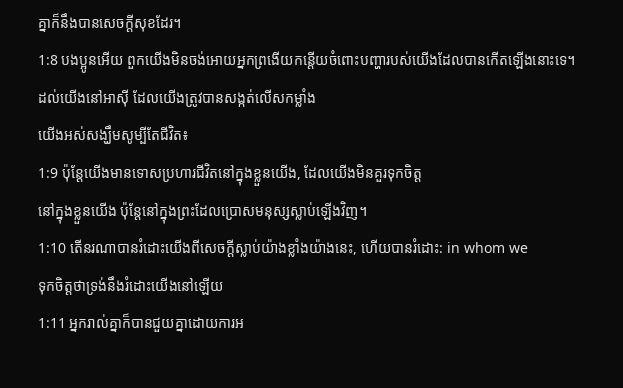គ្នាក៏នឹងបានសេចក្ដីសុខដែរ។
1:8 បងប្អូនអើយ ពួកយើងមិនចង់អោយអ្នកព្រងើយកន្តើយចំពោះបញ្ហារបស់យើងដែលបានកើតឡើងនោះទេ។
ដល់យើងនៅអាស៊ី ដែលយើងត្រូវបានសង្កត់លើសកម្លាំង
យើងអស់សង្ឃឹមសូម្បីតែជីវិត៖
1:9 ប៉ុន្តែយើងមានទោសប្រហារជីវិតនៅក្នុងខ្លួនយើង, ដែលយើងមិនគួរទុកចិត្ត
នៅក្នុងខ្លួនយើង ប៉ុន្តែនៅក្នុងព្រះដែលប្រោសមនុស្សស្លាប់ឡើងវិញ។
1:10 តើនរណាបានរំដោះយើងពីសេចក្ដីស្លាប់យ៉ាងខ្លាំងយ៉ាងនេះ, ហើយបានរំដោះ: in whom we
ទុកចិត្តថាទ្រង់នឹងរំដោះយើងនៅឡើយ
1:11 អ្នករាល់គ្នាក៏បានជួយគ្នាដោយការអ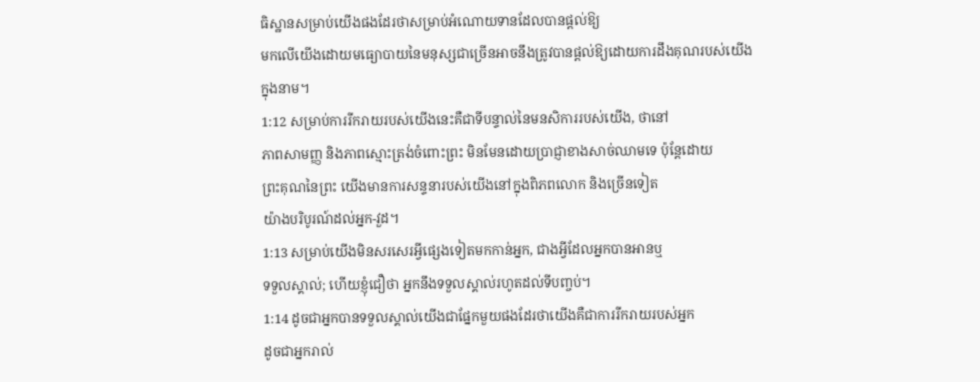ធិស្ឋានសម្រាប់យើងផងដែរថាសម្រាប់អំណោយទានដែលបានផ្ដល់ឱ្យ
មកលើយើងដោយមធ្យោបាយនៃមនុស្សជាច្រើនអាចនឹងត្រូវបានផ្តល់ឱ្យដោយការដឹងគុណរបស់យើង
ក្នុងនាម។
1:12 សម្រាប់ការរីករាយរបស់យើងនេះគឺជាទីបន្ទាល់នៃមនសិការរបស់យើង, ថានៅ
ភាពសាមញ្ញ និងភាពស្មោះត្រង់ចំពោះព្រះ មិនមែនដោយប្រាជ្ញាខាងសាច់ឈាមទេ ប៉ុន្តែដោយ
ព្រះគុណនៃព្រះ យើងមានការសន្ទនារបស់យើងនៅក្នុងពិភពលោក និងច្រើនទៀត
យ៉ាងបរិបូរណ៍ដល់អ្នក-វួដ។
1:13 សម្រាប់យើងមិនសរសេរអ្វីផ្សេងទៀតមកកាន់អ្នក, ជាងអ្វីដែលអ្នកបានអានឬ
ទទួលស្គាល់; ហើយខ្ញុំជឿថា អ្នកនឹងទទួលស្គាល់រហូតដល់ទីបញ្ចប់។
1:14 ដូចជាអ្នកបានទទួលស្គាល់យើងជាផ្នែកមួយផងដែរថាយើងគឺជាការរីករាយរបស់អ្នក
ដូចជាអ្នករាល់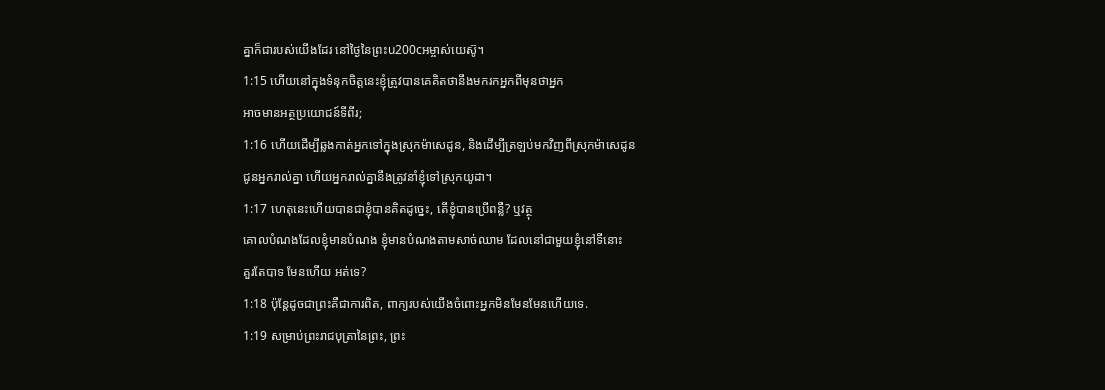គ្នាក៏ជារបស់យើងដែរ នៅថ្ងៃនៃព្រះu200cអម្ចាស់យេស៊ូ។
1:15 ហើយនៅក្នុងទំនុកចិត្តនេះខ្ញុំត្រូវបានគេគិតថានឹងមករកអ្នកពីមុនថាអ្នក
អាចមានអត្ថប្រយោជន៍ទីពីរ;
1:16 ហើយដើម្បីឆ្លងកាត់អ្នកទៅក្នុងស្រុកម៉ាសេដូន, និងដើម្បីត្រឡប់មកវិញពីស្រុកម៉ាសេដូន
ជូនអ្នករាល់គ្នា ហើយអ្នករាល់គ្នានឹងត្រូវនាំខ្ញុំទៅស្រុកយូដា។
1:17 ហេតុនេះហើយបានជាខ្ញុំបានគិតដូច្នេះ, តើខ្ញុំបានប្រើពន្លឺ? ឬវត្ថុ
គោលបំណងដែលខ្ញុំមានបំណង ខ្ញុំមានបំណងតាមសាច់ឈាម ដែលនៅជាមួយខ្ញុំនៅទីនោះ
គួរតែបាទ មែនហើយ អត់ទេ?
1:18 ប៉ុន្តែដូចជាព្រះគឺជាការពិត, ពាក្យរបស់យើងចំពោះអ្នកមិនមែនមែនហើយទេ.
1:19 សម្រាប់ព្រះរាជបុត្រានៃព្រះ, ព្រះ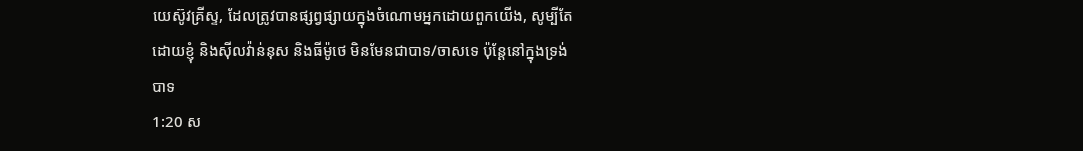យេស៊ូវគ្រីស្ទ, ដែលត្រូវបានផ្សព្វផ្សាយក្នុងចំណោមអ្នកដោយពួកយើង, សូម្បីតែ
ដោយខ្ញុំ និងស៊ីលវ៉ាន់នុស និងធីម៉ូថេ មិនមែនជាបាទ/ចាសទេ ប៉ុន្តែនៅក្នុងទ្រង់
បាទ
1:20 ស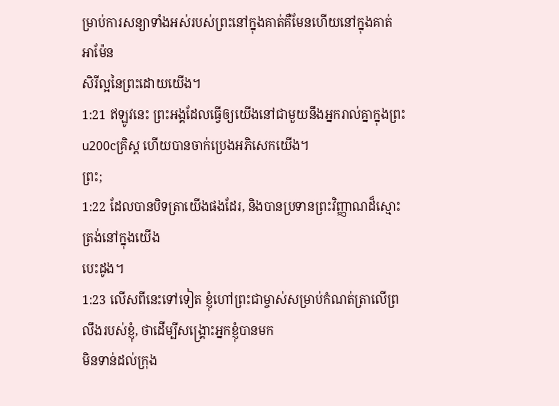ម្រាប់ការសន្យាទាំងអស់របស់ព្រះនៅក្នុងគាត់គឺមែនហើយនៅក្នុងគាត់ អាម៉ែន
សិរីល្អនៃព្រះដោយយើង។
1:21 ឥឡូវនេះ ព្រះអង្គដែលធ្វើឲ្យយើងនៅជាមួយនឹងអ្នករាល់គ្នាក្នុងព្រះu200cគ្រិស្ដ ហើយបានចាក់ប្រេងអភិសេកយើង។
ព្រះ;
1:22 ដែលបានបិទត្រាយើងផងដែរ, និងបានប្រទានព្រះវិញ្ញាណដ៏ស្មោះត្រង់នៅក្នុងយើង
បេះដូង។
1:23 លើសពីនេះទៅទៀត ខ្ញុំហៅព្រះជាម្ចាស់សម្រាប់កំណត់ត្រាលើព្រលឹងរបស់ខ្ញុំ, ថាដើម្បីសង្គ្រោះអ្នកខ្ញុំបានមក
មិនទាន់ដល់ក្រុង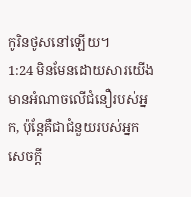កូរិនថូសនៅឡើយ។
1:24 មិនមែនដោយសារយើងមានអំណាចលើជំនឿរបស់អ្នក, ប៉ុន្តែគឺជាជំនួយរបស់អ្នក
សេចក្តី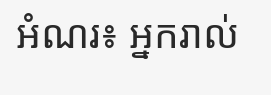អំណរ៖ អ្នករាល់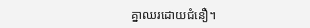គ្នាឈរដោយជំនឿ។